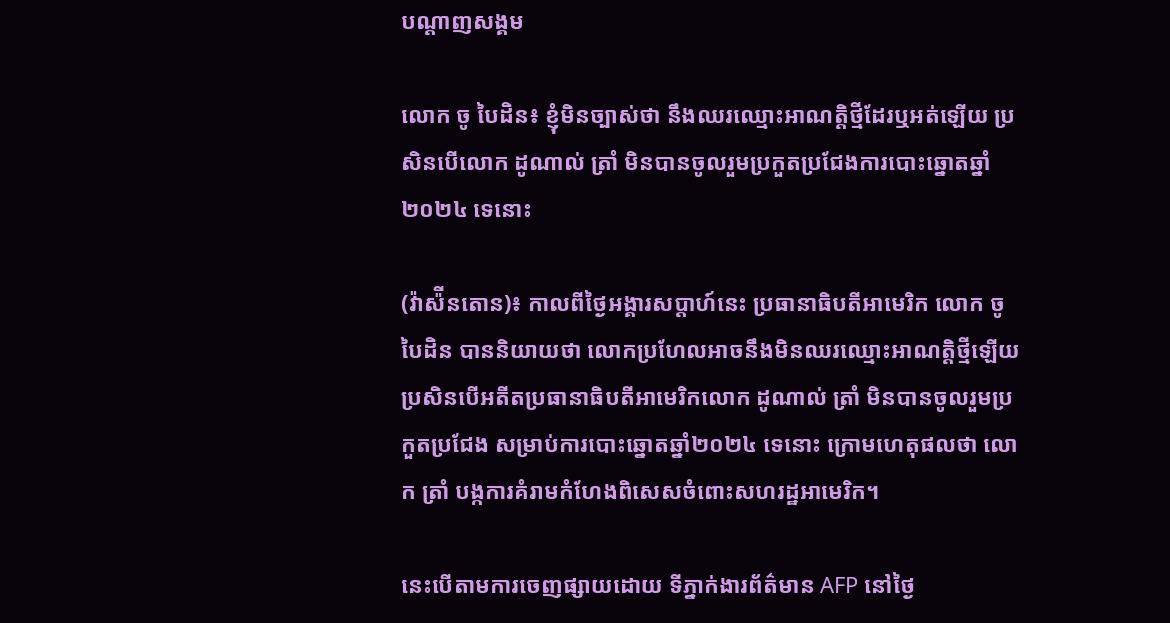បណ្តាញសង្គម

លោក ចូ បៃដិន៖ ខ្ញុំមិនច្បាស់ថា នឹងឈរឈ្មោះអាណត្តិថ្មីដែរឬអត់ឡើយ ប្រសិនបើលោក ដូណាល់ ត្រាំ មិនបានចូលរួមប្រកួតប្រជែងការបោះឆ្នោតឆ្នាំ២០២៤ ទេនោះ

(វ៉ាស៉ីនតោន)៖ កាលពីថ្ងៃអង្គារសប្តាហ៍នេះ ប្រធានាធិបតីអាមេរិក លោក ចូ បៃដិន បាននិយាយថា លោកប្រហែលអាចនឹងមិនឈរឈ្មោះអាណត្តិថ្មីឡើយ ប្រសិនបើអតីតប្រធានាធិបតីអាមេរិកលោក ដូណាល់ ត្រាំ មិនបានចូលរួមប្រកួតប្រជែង សម្រាប់ការបោះឆ្នោតឆ្នាំ២០២៤ ទេនោះ ក្រោមហេតុផលថា លោក ត្រាំ បង្កការគំរាមកំហែងពិសេសចំពោះសហរដ្ឋអាមេរិក។

នេះបើតាមការចេញផ្សាយដោយ ទីភ្នាក់ងារព័ត៌មាន AFP នៅថ្ងៃ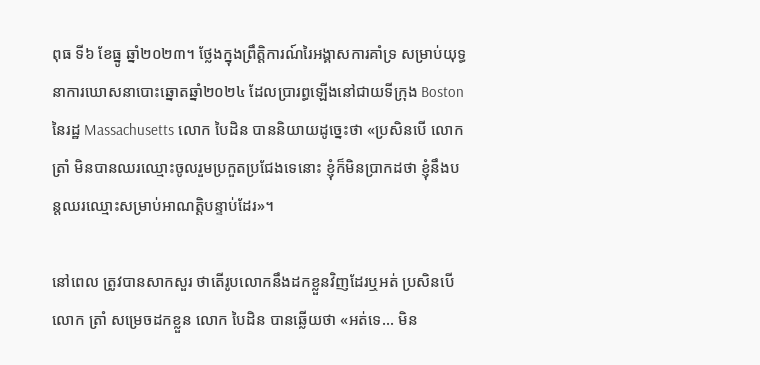ពុធ ទី៦ ខែធ្នូ ឆ្នាំ២០២៣។ ថ្លែងក្នុងព្រឹត្តិការណ៍រៃអង្គាសការគាំទ្រ សម្រាប់យុទ្ធនាការឃោសនាបោះឆ្នោតឆ្នាំ២០២៤ ដែលប្រារព្ធឡើងនៅជាយទីក្រុង Boston នៃរដ្ឋ Massachusetts លោក បៃដិន បាននិយាយដូច្នេះថា «ប្រសិនបើ លោក ត្រាំ មិនបានឈរឈ្មោះចូលរួមប្រកួតប្រជែងទេនោះ ខ្ញុំក៏មិនប្រាកដថា ខ្ញុំនឹងបន្តឈរឈ្មោះសម្រាប់អាណត្តិបន្ទាប់ដែរ»។

នៅពេល ត្រូវបានសាកសួរ ថាតើរូបលោកនឹងដកខ្លួនវិញដែរឬអត់ ប្រសិនបើលោក ត្រាំ សម្រេចដកខ្លួន លោក បៃដិន បានឆ្លើយថា «អត់ទេ... មិន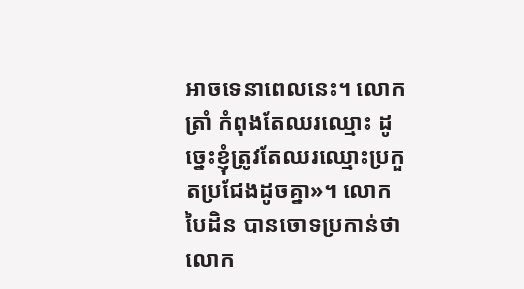អាចទេនាពេលនេះ។ លោក ត្រាំ កំពុងតែឈរឈ្មោះ ដូច្នេះខ្ញុំត្រូវតែឈរឈ្មោះប្រកួតប្រជែងដូចគ្នា»។ លោក បៃដិន បានចោទប្រកាន់ថា លោក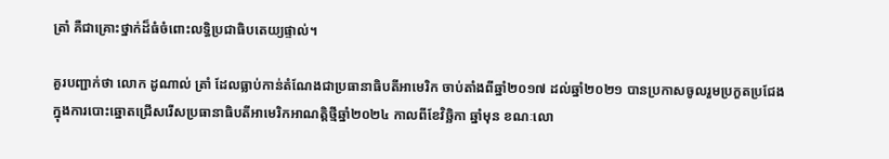ត្រាំ គឺជាគ្រោះថ្នាក់ដ៏ធំចំពោះលទ្ធិប្រជាធិបតេយ្យផ្ទាល់។

គួរបញ្ជាក់ថា លោក ដូណាល់ ត្រាំ ដែលធ្លាប់កាន់តំណែងជាប្រធានាធិបតីអាមេរិក ចាប់តាំងពីឆ្នាំ២០១៧ ដល់ឆ្នាំ២០២១ បានប្រកាសចូលរួមប្រកួតប្រជែង ក្នុងការបោះឆ្នោតជ្រើសរើសប្រធានាធិបតីអាមេរិកអាណត្តិថ្មីឆ្នាំ២០២៤ កាលពីខែវិច្ឆិកា ឆ្នាំមុន ខណៈលោ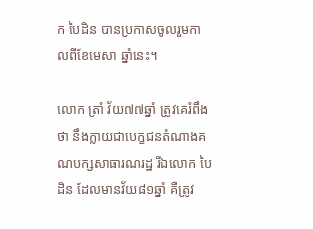ក បៃដិន បានប្រកាសចូលរួមកាលពីខែមេសា ឆ្នាំនេះ។

លោក ត្រាំ វ័យ៧៧ឆ្នាំ ត្រូវគេរំពឹងថា នឹងក្លាយជាបេក្ខជនតំណាងគណបក្សសាធារណរដ្ឋ រីឯលោក បៃដិន ដែលមានវ័យ៨១ឆ្នាំ គឺត្រូវ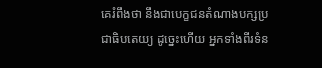គេរំពឹងថា នឹងជាបេក្ខជនតំណាងបក្សប្រជាធិបតេយ្យ ដូច្នេះហើយ អ្នកទាំងពីរទំន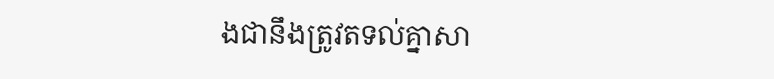ងជានឹងត្រូវតទល់គ្នាសា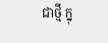ជាថ្មី ក្នុ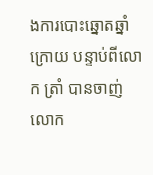ងការបោះឆ្នោតឆ្នាំក្រោយ បន្ទាប់ពីលោក ត្រាំ បានចាញ់លោក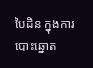បៃដិន ក្នុងការបោះឆ្នោត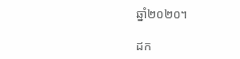ឆ្នាំ២០២០។

ដក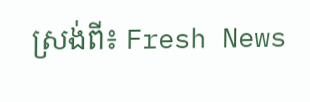ស្រង់ពី៖ Fresh News